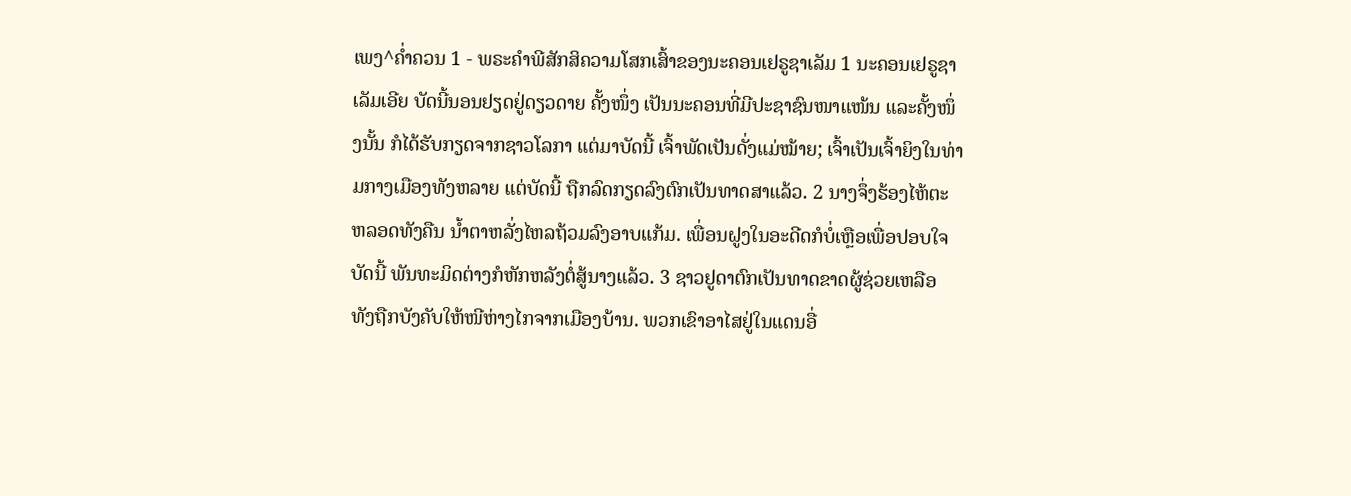ເພງ^ຄໍ່າຄວນ 1 - ພຣະຄຳພີສັກສິຄວາມໂສກເສົ້າຂອງນະຄອນເຢຣູຊາເລັມ 1 ນະຄອນເຢຣູຊາເລັມເອີຍ ບັດນີ້ນອນຢຽດຢູ່ດຽວດາຍ ຄັ້ງໜຶ່ງ ເປັນນະຄອນທີ່ມີປະຊາຊົນໜາແໜ້ນ ແລະຄັ້ງໜຶ່ງນັ້ນ ກໍໄດ້ຮັບກຽດຈາກຊາວໂລກາ ແຕ່ມາບັດນີ້ ເຈົ້າພັດເປັນດັ່ງແມ່ໝ້າຍ; ເຈົ້າເປັນເຈົ້າຍິງໃນທ່າມກາງເມືອງທັງຫລາຍ ແຕ່ບັດນີ້ ຖືກລົດກຽດລົງຕົກເປັນທາດສາແລ້ວ. 2 ນາງຈຶ່ງຮ້ອງໄຫ້ຕະຫລອດທັງຄືນ ນໍ້າຕາຫລັ່ງໄຫລຖ້ວມລົງອາບແກ້ມ. ເພື່ອນຝູງໃນອະດີດກໍບໍ່ເຫຼືອເພື່ອປອບໃຈ ບັດນີ້ ພັນທະມິດຕ່າງກໍຫັກຫລັງຕໍ່ສູ້ນາງແລ້ວ. 3 ຊາວຢູດາຕົກເປັນທາດຂາດຜູ້ຊ່ວຍເຫລືອ ທັງຖືກບັງຄັບໃຫ້ໜີຫ່າງໄກຈາກເມືອງບ້ານ. ພວກເຂົາອາໄສຢູ່ໃນແດນອື່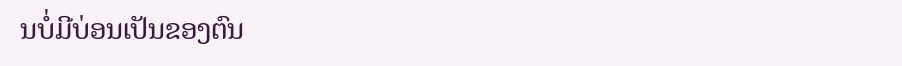ນບໍ່ມີບ່ອນເປັນຂອງຕົນ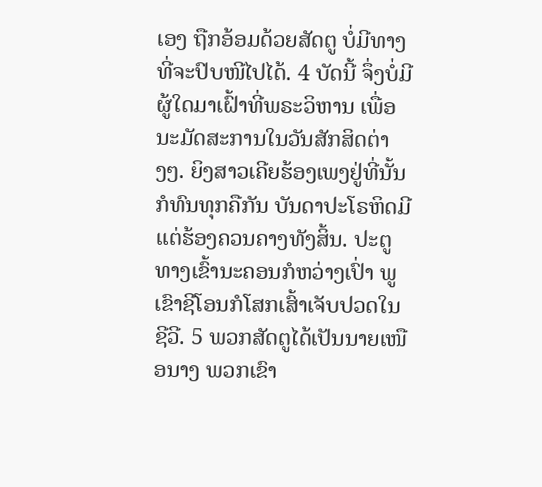ເອງ ຖືກອ້ອມດ້ວຍສັດຕູ ບໍ່ມີທາງທີ່ຈະປົບໜີໄປໄດ້. 4 ບັດນີ້ ຈຶ່ງບໍ່ມີຜູ້ໃດມາເຝົ້າທີ່ພຣະວິຫານ ເພື່ອນະມັດສະການໃນວັນສັກສິດຕ່າງໆ. ຍິງສາວເຄີຍຮ້ອງເພງຢູ່ທີ່ນັ້ນກໍທົນທຸກຄືກັນ ບັນດາປະໂຣຫິດມີແຕ່ຮ້ອງຄວນຄາງທັງສິ້ນ. ປະຕູທາງເຂົ້ານະຄອນກໍຫວ່າງເປົ່າ ພູເຂົາຊີໂອນກໍໂສກເສົ້າເຈັບປວດໃນຊີວີ. 5 ພວກສັດຕູໄດ້ເປັນນາຍເໜືອນາງ ພວກເຂົາ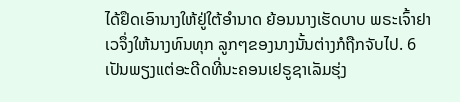ໄດ້ຢຶດເອົານາງໃຫ້ຢູ່ໃຕ້ອຳນາດ ຍ້ອນນາງເຮັດບາບ ພຣະເຈົ້າຢາເວຈຶ່ງໃຫ້ນາງທົນທຸກ ລູກໆຂອງນາງນັ້ນຕ່າງກໍຖືກຈັບໄປ. 6 ເປັນພຽງແຕ່ອະດີດທີ່ນະຄອນເຢຣູຊາເລັມຮຸ່ງ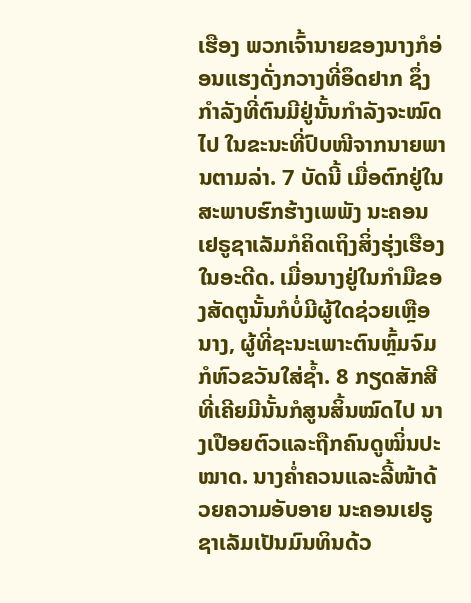ເຮືອງ ພວກເຈົ້ານາຍຂອງນາງກໍອ່ອນແຮງດັ່ງກວາງທີ່ອຶດຢາກ ຊຶ່ງກຳລັງທີ່ຕົນມີຢູ່ນັ້ນກຳລັງຈະໝົດໄປ ໃນຂະນະທີ່ປົບໜີຈາກນາຍພານຕາມລ່າ. 7 ບັດນີ້ ເມື່ອຕົກຢູ່ໃນສະພາບຮົກຮ້າງເພພັງ ນະຄອນເຢຣູຊາເລັມກໍຄິດເຖິງສິ່ງຮຸ່ງເຮືອງໃນອະດີດ. ເມື່ອນາງຢູ່ໃນກຳມືຂອງສັດຕູນັ້ນກໍບໍ່ມີຜູ້ໃດຊ່ວຍເຫຼືອນາງ, ຜູ້ທີ່ຊະນະເພາະຕົນຫຼົ້ມຈົມກໍຫົວຂວັນໃສ່ຊໍ້າ. 8 ກຽດສັກສີທີ່ເຄີຍມີນັ້ນກໍສູນສິ້ນໝົດໄປ ນາງເປືອຍຕົວແລະຖືກຄົນດູໝິ່ນປະໝາດ. ນາງຄໍ່າຄວນແລະລີ້ໜ້າດ້ວຍຄວາມອັບອາຍ ນະຄອນເຢຣູຊາເລັມເປັນມົນທິນດ້ວ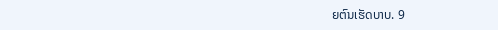ຍຕົນເຮັດບາບ. 9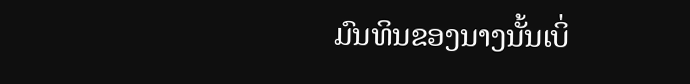ມົນທິນຂອງນາງນັ້ນເບິ່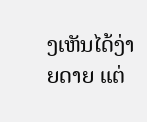ງເຫັນໄດ້ງ່າຍດາຍ ແຕ່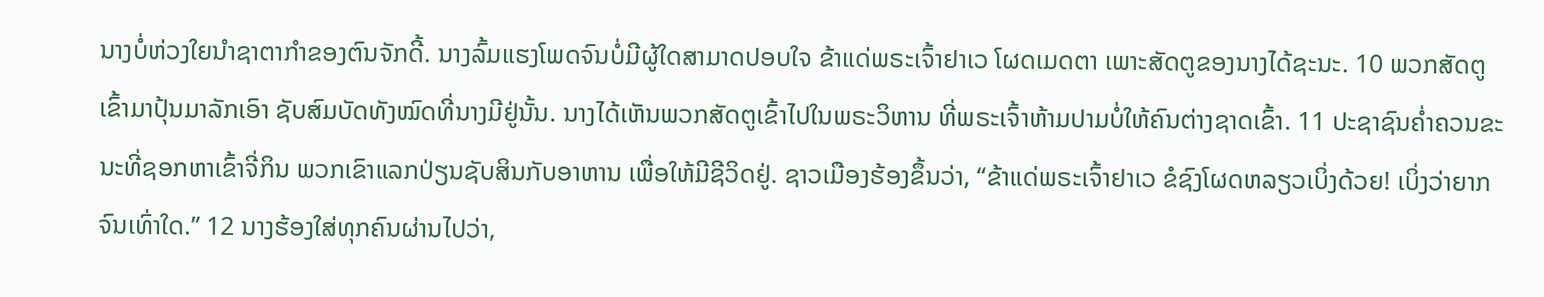ນາງບໍ່ຫ່ວງໃຍນຳຊາຕາກຳຂອງຕົນຈັກດີ້. ນາງລົ້ມແຮງໂພດຈົນບໍ່ມີຜູ້ໃດສາມາດປອບໃຈ ຂ້າແດ່ພຣະເຈົ້າຢາເວ ໂຜດເມດຕາ ເພາະສັດຕູຂອງນາງໄດ້ຊະນະ. 10 ພວກສັດຕູເຂົ້າມາປຸ້ນມາລັກເອົາ ຊັບສົມບັດທັງໝົດທີ່ນາງມີຢູ່ນັ້ນ. ນາງໄດ້ເຫັນພວກສັດຕູເຂົ້າໄປໃນພຣະວິຫານ ທີ່ພຣະເຈົ້າຫ້າມປາມບໍ່ໃຫ້ຄົນຕ່າງຊາດເຂົ້າ. 11 ປະຊາຊົນຄໍ່າຄວນຂະນະທີ່ຊອກຫາເຂົ້າຈີ່ກິນ ພວກເຂົາແລກປ່ຽນຊັບສິນກັບອາຫານ ເພື່ອໃຫ້ມີຊີວິດຢູ່. ຊາວເມືອງຮ້ອງຂຶ້ນວ່າ, “ຂ້າແດ່ພຣະເຈົ້າຢາເວ ຂໍຊົງໂຜດຫລຽວເບິ່ງດ້ວຍ! ເບິ່ງວ່າຍາກຈົນເທົ່າໃດ.” 12 ນາງຮ້ອງໃສ່ທຸກຄົນຜ່ານໄປວ່າ,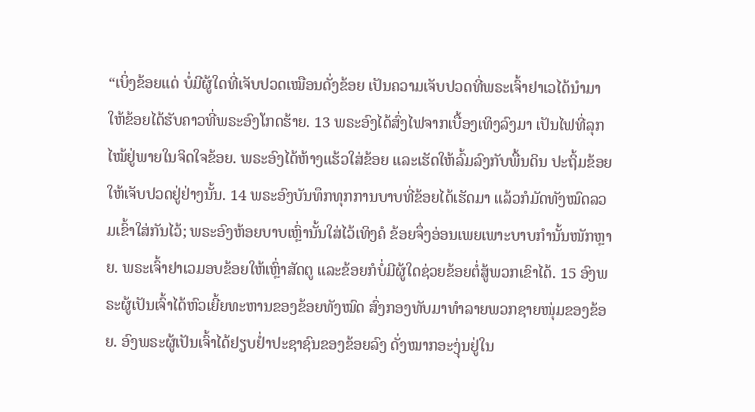“ເບິ່ງຂ້ອຍແດ່ ບໍ່ມີຜູ້ໃດທີ່ເຈັບປວດເໝືອນດັ່ງຂ້ອຍ ເປັນຄວາມເຈັບປວດທີ່ພຣະເຈົ້າຢາເວໄດ້ນຳມາ ໃຫ້ຂ້ອຍໄດ້ຮັບຄາວທີ່ພຣະອົງໂກດຮ້າຍ. 13 ພຣະອົງໄດ້ສົ່ງໄຟຈາກເບື້ອງເທິງລົງມາ ເປັນໄຟທີ່ລຸກໄໝ້ຢູ່ພາຍໃນຈິດໃຈຂ້ອຍ. ພຣະອົງໄດ້ຫ້າງແຮ້ວໃສ່ຂ້ອຍ ແລະເຮັດໃຫ້ລົ້ມລົງກັບພື້ນດິນ ປະຖິ້ມຂ້ອຍໃຫ້ເຈັບປວດຢູ່ຢ່າງນັ້ນ. 14 ພຣະອົງບັນທຶກທຸກການບາບທີ່ຂ້ອຍໄດ້ເຮັດມາ ແລ້ວກໍມັດທັງໝົດລວມເຂົ້າໃສ່ກັນໄວ້; ພຣະອົງຫ້ອຍບາບເຫຼົ່ານັ້ນໃສ່ໄວ້ເທິງຄໍ ຂ້ອຍຈຶ່ງອ່ອນເພຍເພາະບາບກຳນັ້ນໜັກຫຼາຍ. ພຣະເຈົ້າຢາເວມອບຂ້ອຍໃຫ້ເຫຼົ່າສັດຕູ ແລະຂ້ອຍກໍບໍ່ມີຜູ້ໃດຊ່ວຍຂ້ອຍຕໍ່ສູ້ພວກເຂົາໄດ້. 15 ອົງພຣະຜູ້ເປັນເຈົ້າໄດ້ຫົວເຍີ້ຍທະຫານຂອງຂ້ອຍທັງໝົດ ສົ່ງກອງທັບມາທຳລາຍພວກຊາຍໜຸ່ມຂອງຂ້ອຍ. ອົງພຣະຜູ້ເປັນເຈົ້າໄດ້ຢຽບຢໍ່າປະຊາຊົນຂອງຂ້ອຍລົງ ດັ່ງໝາກອະງຸ່ນຢູ່ໃນ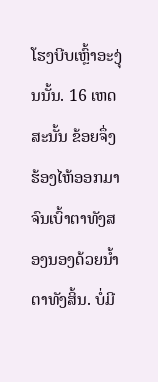ໂຮງບີບເຫຼົ້າອະງຸ່ນນັ້ນ. 16 ເຫດສະນັ້ນ ຂ້ອຍຈຶ່ງຮ້ອງໄຫ້ອອກມາ ຈົນເບົ້າຕາທັງສອງນອງດ້ວຍນໍ້າຕາທັງສິ້ນ. ບໍ່ມີ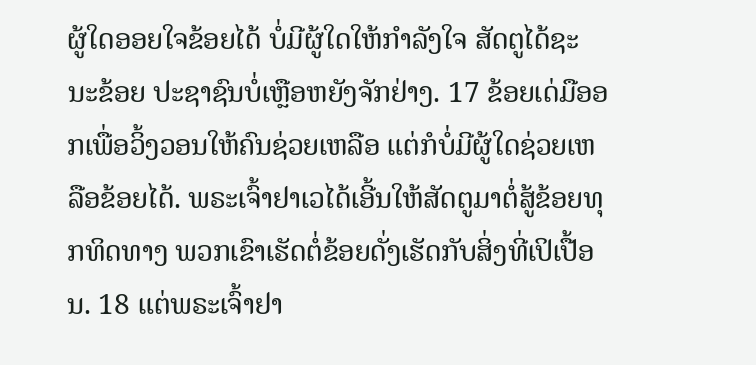ຜູ້ໃດອອຍໃຈຂ້ອຍໄດ້ ບໍ່ມີຜູ້ໃດໃຫ້ກຳລັງໃຈ ສັດຕູໄດ້ຊະນະຂ້ອຍ ປະຊາຊົນບໍ່ເຫຼືອຫຍັງຈັກຢ່າງ. 17 ຂ້ອຍເດ່ມືອອກເພື່ອວິ້ງວອນໃຫ້ຄົນຊ່ວຍເຫລືອ ແຕ່ກໍບໍ່ມີຜູ້ໃດຊ່ວຍເຫລືອຂ້ອຍໄດ້. ພຣະເຈົ້າຢາເວໄດ້ເອີ້ນໃຫ້ສັດຕູມາຕໍ່ສູ້ຂ້ອຍທຸກທິດທາງ ພວກເຂົາເຮັດຕໍ່ຂ້ອຍດັ່ງເຮັດກັບສິ່ງທີ່ເປິເປື້ອນ. 18 ແຕ່ພຣະເຈົ້າຢາ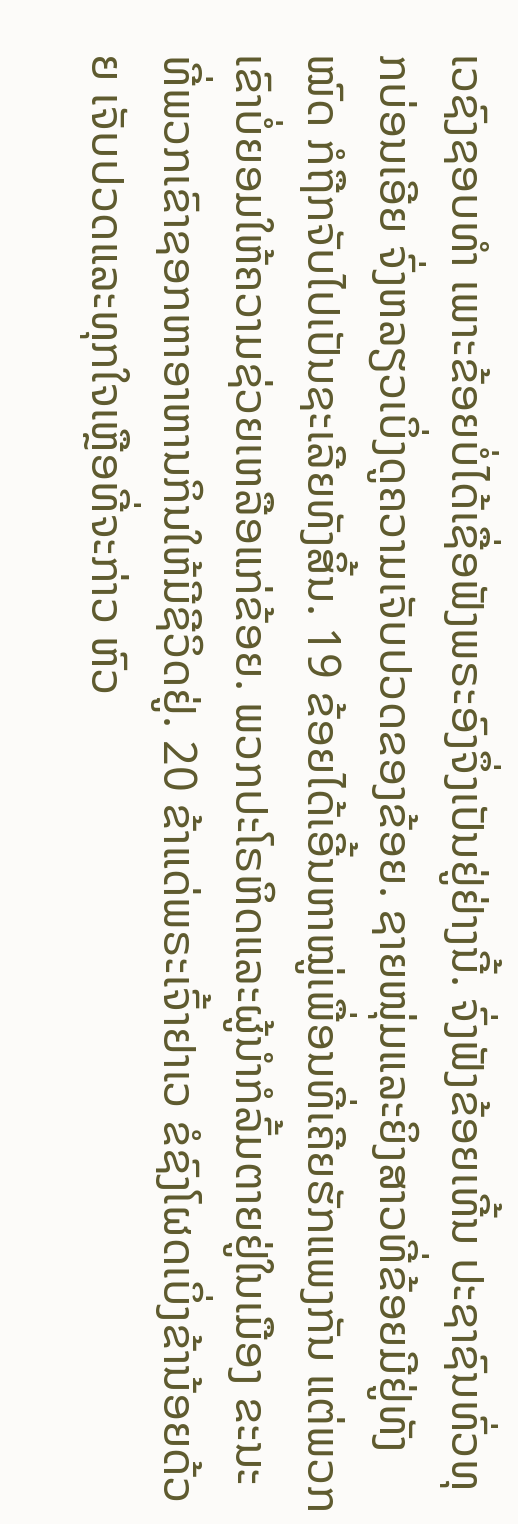ເວຊົງຊອບທຳ ເພາະຂ້ອຍບໍ່ໄດ້ເຊື່ອຟັງພຣະອົງຈຶ່ງເປັນຢູ່ຢ່າງນີ້. ຈົ່ງຟັງຂ້ອຍເທີ້ນ ປະຊາຊົນທົ່ວທຸກບ່ອນເອີຍ ຈົ່ງຫລຽວເບິ່ງດູຄວາມເຈັບປວດຂອງຂ້ອຍ. ຊາຍໜຸ່ມແລະຍິງສາວທີ່ຂ້ອຍມີຢູ່ທັງໝົດ ກໍຖືກຈັບໄປເປັນຊະເລີຍທັງສິ້ນ. 19 ຂ້ອຍໄດ້ເອີ້ນຫາໝູ່ເພື່ອນທີ່ເຄີຍຮັກແພງກັນ ແຕ່ພວກເຂົາບໍ່ຍອມໃຫ້ຄວາມຊ່ວຍເຫລືອແກ່ຂ້ອຍ. ພວກປະໂຣຫິດແລະຜູ້ນຳກໍລົ້ມຕາຍຢູ່ໃນເມືອງ ຂະນະທີ່ພວກເຂົາຊອກຫາອາຫານກິນໃຫ້ມີຊີວິດຢູ່. 20 ຂ້າແດ່ພຣະເຈົ້າຢາເວ ຂໍຊົງໂຜດເບິ່ງຂ້ານ້ອຍດ້ວຍ ເຈັບປວດແລະທຸກໃຈເຫຼືອທີ່ຈະກ່າວ ຫົວ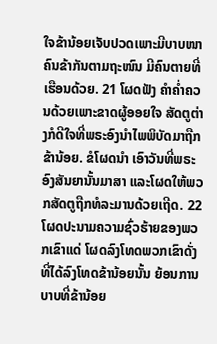ໃຈຂ້ານ້ອຍເຈັບປວດເພາະມີບາບໜາ ຄົນຂ້າກັນຕາມຖະໜົນ ມີຄົນຕາຍທີ່ເຮືອນດ້ວຍ. 21 ໂຜດຟັງ ຄຳຄໍ່າຄວນດ້ວຍເພາະຂາດຜູ້ອອຍໃຈ ສັດຕູຕ່າງກໍດີໃຈທີ່ພຣະອົງນຳໄພພິບັດມາຖືກຂ້ານ້ອຍ. ຂໍໂຜດນຳ ເອົາວັນທີ່ພຣະອົງສັນຍານັ້ນມາສາ ແລະໂຜດໃຫ້ພວກສັດຕູຖືກທໍລະມານດ້ວຍເຖີດ. 22 ໂຜດປະນາມຄວາມຊົ່ວຮ້າຍຂອງພວກເຂົາແດ່ ໂຜດລົງໂທດພວກເຂົາດັ່ງທີ່ໄດ້ລົງໂທດຂ້ານ້ອຍນັ້ນ ຍ້ອນການບາບທີ່ຂ້ານ້ອຍ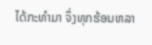ໄດ້ກະທຳມາ ຈຶ່ງທຸກຮ້ອນຫລາ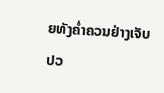ຍທັງຄໍ່າຄວນຢ່າງເຈັບປວ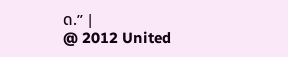ດ.” |
@ 2012 United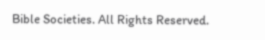Bible Societies. All Rights Reserved.